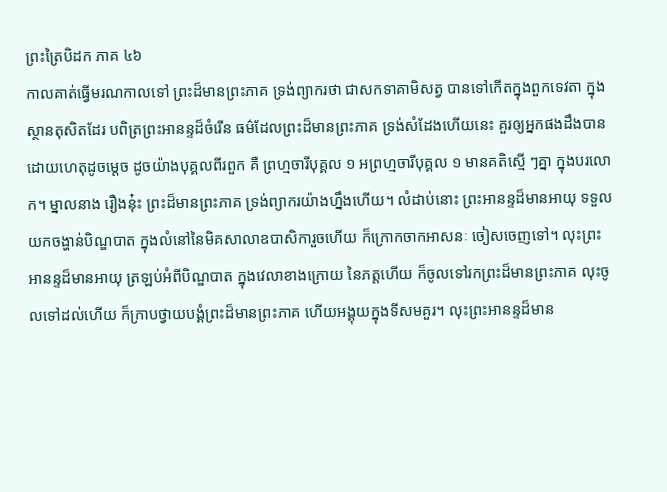ព្រះត្រៃបិដក ភាគ ៤៦
កាលគាត់ធ្វើមរណកាលទៅ ព្រះដ៏មានព្រះភាគ ទ្រង់ព្យាករថា ជាសកទាគាមិសត្វ បានទៅកើតក្នុងពួកទេវតា ក្នុងស្ថានតុសិតដែរ បពិត្រព្រះអានន្ទដ៏ចំរើន ធម៌ដែលព្រះដ៏មានព្រះភាគ ទ្រង់សំដែងហើយនេះ គួរឲ្យអ្នកផងដឹងបាន ដោយហេតុដូចម្តេច ដូចយ៉ាងបុគ្គលពីរពួក គឺ ព្រហ្មចារីបុគ្គល ១ អព្រហ្មចារីបុគ្គល ១ មានគតិស្មើ ៗគ្នា ក្នុងបរលោក។ ម្នាលនាង រឿងនុ៎ះ ព្រះដ៏មានព្រះភាគ ទ្រង់ព្យាករយ៉ាងហ្នឹងហើយ។ លំដាប់នោះ ព្រះអានន្ទដ៏មានអាយុ ទទួលយកចង្ហាន់បិណ្ឌបាត ក្នុងលំនៅនៃមិគសាលាឧបាសិការួចហើយ ក៏ក្រោកចាកអាសនៈ ចៀសចេញទៅ។ លុះព្រះអានន្ទដ៏មានអាយុ ត្រឡប់អំពីបិណ្ឌបាត ក្នុងវេលាខាងក្រោយ នៃភត្តហើយ ក៏ចូលទៅរកព្រះដ៏មានព្រះភាគ លុះចូលទៅដល់ហើយ ក៏ក្រាបថ្វាយបង្គំព្រះដ៏មានព្រះភាគ ហើយអង្គុយក្នុងទីសមគួរ។ លុះព្រះអានន្ទដ៏មាន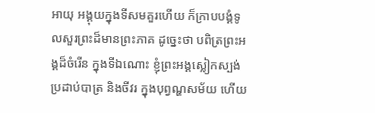អាយុ អង្គុយក្នុងទីសមគួរហើយ ក៏ក្រាបបង្គំទូលសួរព្រះដ៏មានព្រះភាគ ដូច្នេះថា បពិត្រព្រះអង្គដ៏ចំរើន ក្នុងទីឯណោះ ខ្ញុំព្រះអង្គស្លៀកស្បង់ ប្រដាប់បាត្រ និងចីវរ ក្នុងបុព្វណ្ហសម័យ ហើយ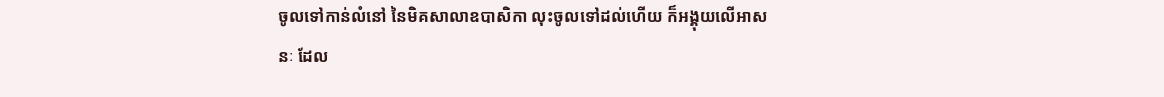ចូលទៅកាន់លំនៅ នៃមិគសាលាឧបាសិកា លុះចូលទៅដល់ហើយ ក៏អង្គុយលើអាសនៈ ដែល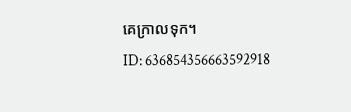គេក្រាលទុក។
ID: 636854356663592918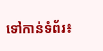ទៅកាន់ទំព័រ៖